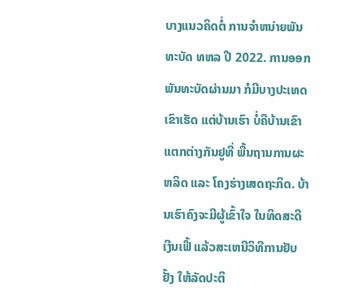ບາງແນວຄິດຕໍ່ ການຈໍາຫນ່າຍພັນທະບັດ ທຫລ ປີ 2022. ການອອກພັນທະບັດຜ່ານມາ ກໍມີບາງປະເທດເຂົາເຮັດ ແຕ່ບ້ານເຮົາ ບໍ່ຄືບ້ານເຂົາແຕກຕ່າງກັນຢູທີ່ ພື້ນຖານການຜະຫລິດ ແລະ ໂຄງຮ່າງເສດຖະກິດ. ບ້ານເຮົາຄົງຈະມີຜູ້ເຂົ້າໃຈ ໃນທິດສະດີເງີນເຟີ້ ແລ້ວສະເຫນີວິທີການຢັບຢັ້ງ ໃຫ້ລັດປະຕິ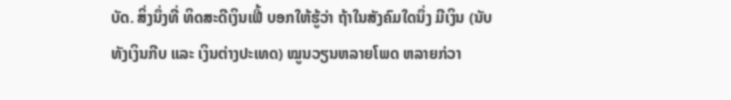ບັດ. ສິ່ງນຶ່ງທີ່ ທິດສະດີເງິນເຟີ້ ບອກໃຫ້ຮູ້ວ່າ ຖ້າໃນສັງຄົມໃດນຶ່ງ ມີເງິນ (ນັບທັງເງິນກີບ ແລະ ເງິນຕ່າງປະເທດ) ໝູນວຽນຫລາຍໂພດ ຫລາຍກ່ວາ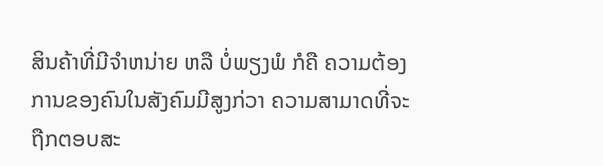ສິນຄ້າທີ່ມີຈໍາຫນ່າຍ ຫລື ບໍ່ພຽງພໍ ກໍຄື ຄວາມຕ້ອງການຂອງຄົນໃນສັງຄົມມີສູງກ່ວາ ຄວາມສາມາດທີ່ຈະຖືກຕອບສະ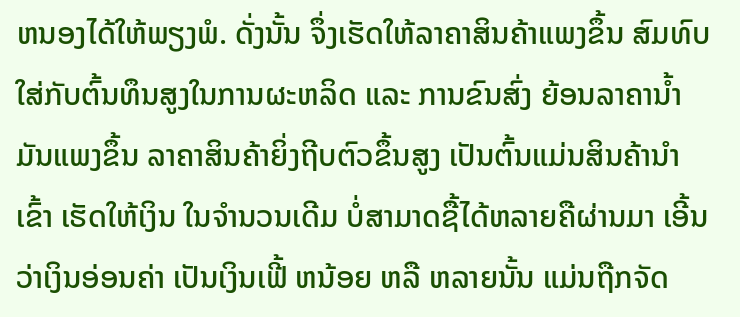ຫນອງໄດ້ໃຫ້ພຽງພໍ. ດັ່ງນັ້ນ ຈຶ່ງເຮັດໃຫ້ລາຄາສິນຄ້າແພງຂຶ້ນ ສົມທົບໃສ່ກັບຕົ້ນທຶນສູງໃນການຜະຫລິດ ແລະ ການຂົນສົ່ງ ຍ້ອນລາຄານໍ້າມັນແພງຂຶ້ນ ລາຄາສິນຄ້າຍິ່ງຖີບຕົວຂຶ້ນສູງ ເປັນຕົ້ນແມ່ນສິນຄ້ານໍາເຂົ້າ ເຮັດໃຫ້ເງິນ ໃນຈໍານວນເດີມ ບໍ່ສາມາດຊື້ໄດ້ຫລາຍຄືຜ່ານມາ ເອີ້ນວ່າເງິນອ່ອນຄ່າ ເປັນເງິນເຟີ້ ຫນ້ອຍ ຫລື ຫລາຍນັ້ນ ແມ່ນຖືກຈັດ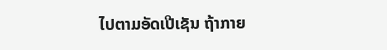ໄປຕາມອັດເປີເຊັນ ຖ້າກາຍ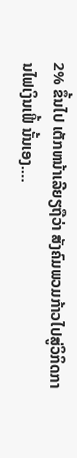2% ຂຶ້ນໄປ ເຕັກຫນ້າເລີຍຽຖືວ່າ ສັງຄົມພວມກ້າວໄປສູ່ວິກິດການໄຟເງິນເຟີ້ ນັ້ນເອງ.…